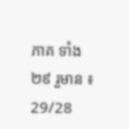ភាគ ទាំង ២៩ រួមាន ៖ 29/28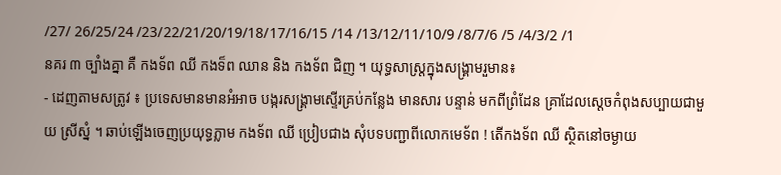/27/ 26/25/24 /23/22/21/20/19/18/17/16/15 /14 /13/12/11/10/9 /8/7/6 /5 /4/3/2 /1
នគរ ៣ ច្បាំងគ្នា គឺ កងទ័ព ឈី កងទ៏ព ឈាន និង កងទ័ព ជិញ ។ យុទ្ធសាស្រ្តក្នុងសង្រ្គាមរួមាន៖
- ដេញតាមសត្រូវ ៖ ប្រទេសមានមានអំអាច បង្ករសង្រ្គាមស្ទើរគ្រប់កន្លែង មានសារ បន្ទាន់ មកពីព្រំដែន គ្រាដែលស្តេចកំពុងសប្បាយជាមួយ ស្រីស្នំ ។ ឆាប់ឡើងចេញប្រយុទ្ធភ្លាម កងទ័ព ឈី ប្រៀបជាង សុំបទបញ្ជាពីលោកមេទ័ព ! តើកងទ័ព ឈី ស្ថិតនៅចម្ងាយ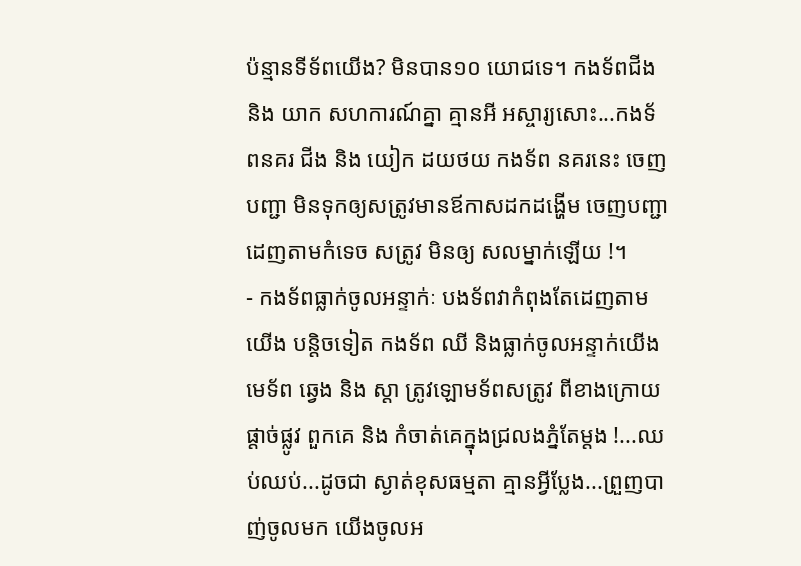ប៉ន្មានទីទ័ពយើង? មិនបាន១០ យោជទេ។ កងទ័ពជីង និង យាក សហការណ៍គ្នា គ្មានអី អស្ចារ្យសោះ...កងទ័ពនគរ ជីង និង យៀក ដយថយ កងទ័ព នគរនេះ ចេញបញ្ជា មិនទុកឲ្យសត្រូវមានឪកាសដកដង្ហើម ចេញបញ្ជា ដេញតាមកំទេច សត្រូវ មិនឲ្យ សលម្នាក់ឡើយ !។
- កងទ័ពធ្លាក់ចូលអន្ទាក់ៈ បងទ័ពវាកំពុងតែដេញតាមយើង បន្តិចទៀត កងទ័ព ឈី និងធ្លាក់ចូលអន្ទាក់យើង មេទ័ព ឆ្វេង និង ស្តា ត្រូវឡោមទ័ពសត្រូវ ពីខាងក្រោយ ផ្តាច់ផ្លូវ ពួកគេ និង កំចាត់គេក្នុងជ្រលងភ្នំតែម្តង !...ឈប់ឈប់...ដូចជា ស្ងាត់ខុសធម្មតា គ្មានអ្វីប្លែង...ព្រួញបាញ់ចូលមក យើងចូលអ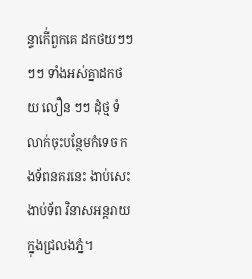ន្ទាកើ់ពួកគេ ដកថយៗៗៗៗ ទាំងអស់គ្នាដកថយ លឿន ៗៗ ដុំថ្ម ទំលាក់ចុះបន្ថែមកំទេច កងទ័ពនគរនេះ ងាប់សេះ ងាប់ទ័ព វិនាសអន្តរាយក្នុងជ្រលងភ្នំ។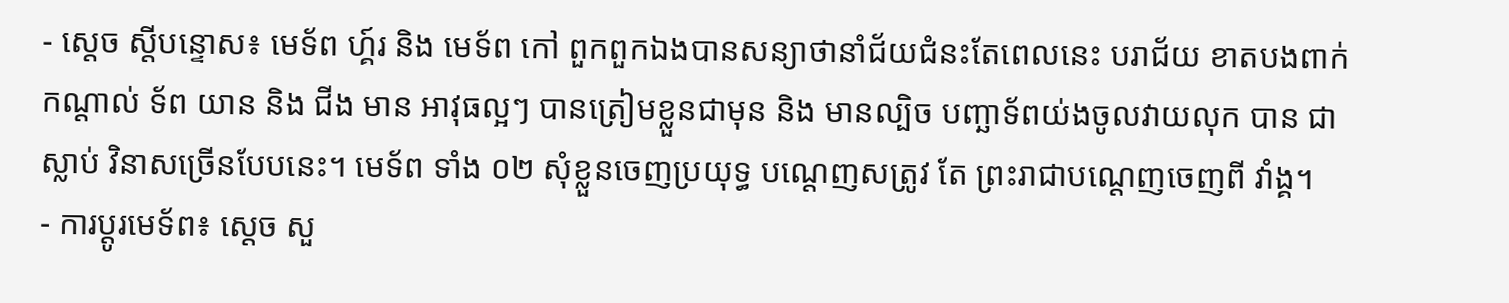- ស្តេច ស្តីបន្ទោស៖ មេទ័ព ហ្គ៍រ និង មេទ័ព កៅ ពួកពួកឯងបានសន្យាថានាំជ័យជំនះតែពេលនេះ បរាជ័យ ខាតបងពាក់កណ្តាល់ ទ័ព យាន និង ជីង មាន អាវុធល្អៗ បានត្រៀមខ្លួនជាមុន និង មានល្បិច បញ្ឆាទ័ពយ់ងចូលវាយលុក បាន ជាស្លាប់ វិនាសច្រើនបែបនេះ។ មេទ័ព ទាំង ០២ សុំខ្លួនចេញប្រយុទ្ធ បណ្តេញសត្រូវ តែ ព្រះរាជាបណ្តេញចេញពី វាំង្គ។
- ការប្តូរមេទ័ព៖ ស្តេច សួ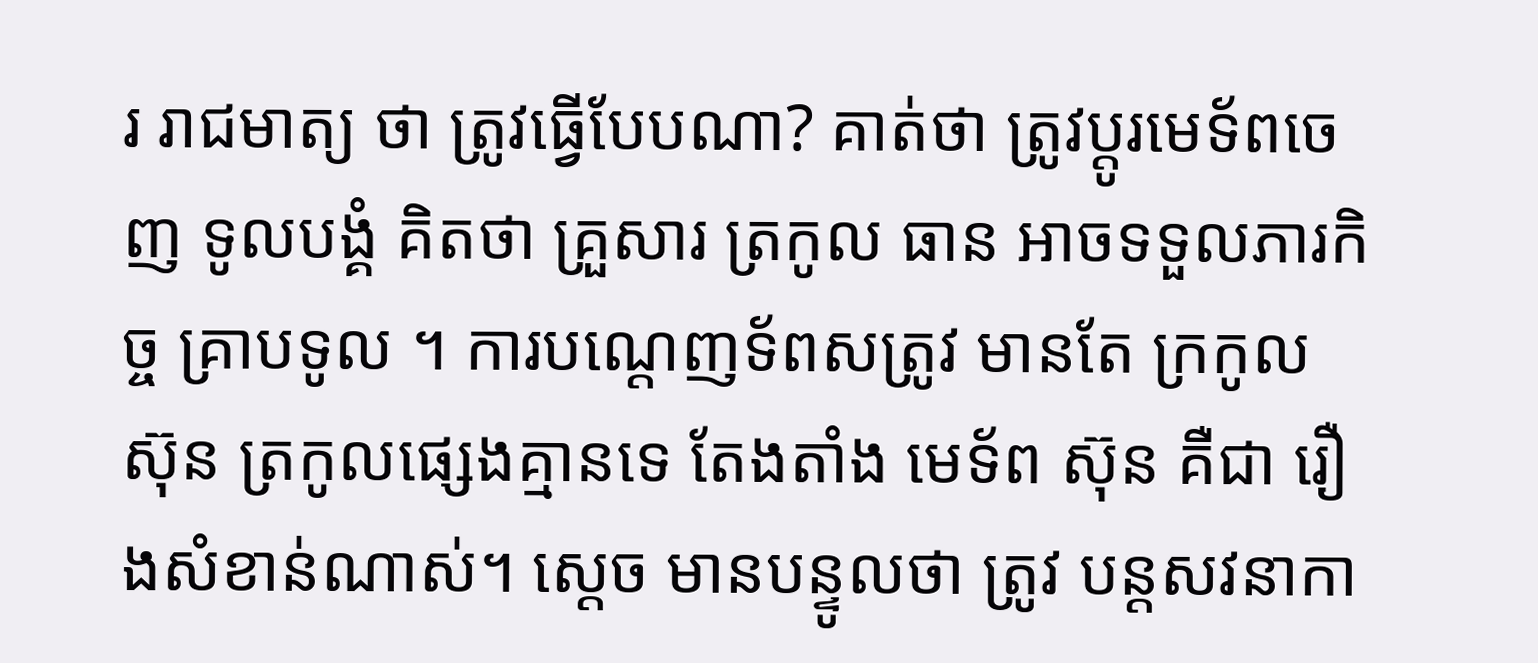រ រាជមាត្យ ថា ត្រូវធ្វើបែបណា? គាត់ថា ត្រូវប្តូរមេទ័ពចេញ ទូលបង្គំ គិតថា គ្រួសារ ត្រកូល ធាន អាចទទួលភារកិច្ច គ្រាបទូល ។ ការបណ្តេញទ័ពសត្រូវ មានតែ ក្រកូល ស៊ុន ត្រកូលផ្សេងគ្មានទេ តែងតាំង មេទ័ព ស៊ុន គឺជា រឿងសំខាន់ណាស់។ ស្តេច មានបន្ទូលថា ត្រូវ បន្តសវនាកា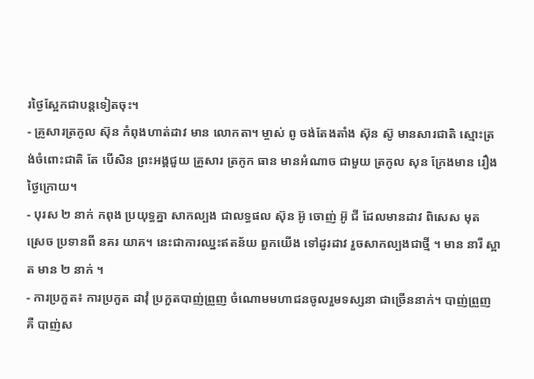រថ្ងៃស្អែកជាបន្តទៀតចុះ។
- គ្រូសារត្រកូល ស៊ុន កំពុងហាត់ដាវ មាន លោកតា។ ម្ចាស់ ពូ ចង់តែងតាំង ស៊ុន ស៊ូ មានសារជាតិ ស្មោះត្រង់ចំពោះជាតិ តែ បើសិន ព្រះអង្គជួយ គ្រួសារ ត្រកូក ធាន មានអំណាច ជាមួយ ត្រកូល សុន ក្រែងមាន រឿងថ្ងៃក្រោយ។
- បុរស ២ នាក់ កពុង ប្រយុទ្ធគ្នា សាកល្បង ជាលទ្ធផល ស៊ុន អ៊ូ ចេាញ់ អ៊ូ ជី ដែលមានដាវ ពិសេស មុត ស្រេច ប្រទានពី នគរ យាគ។ នេះជាការឈ្នះឥតន័យ ពួកយើង ទៅដូរដាវ រួចសាកល្បងជាថ្មី ។ មាន នារី ស្អាត មាន ២ នាក់ ។
- ការប្រកួត៖ ការប្រកួត ដាវុំ ប្រកួតបាញ់ព្រួញ ចំណោមមហាជនចូលរួមទស្សនា ជាច្រើននាក់។ បាញ់ព្រួញ គឺ បាញ់ស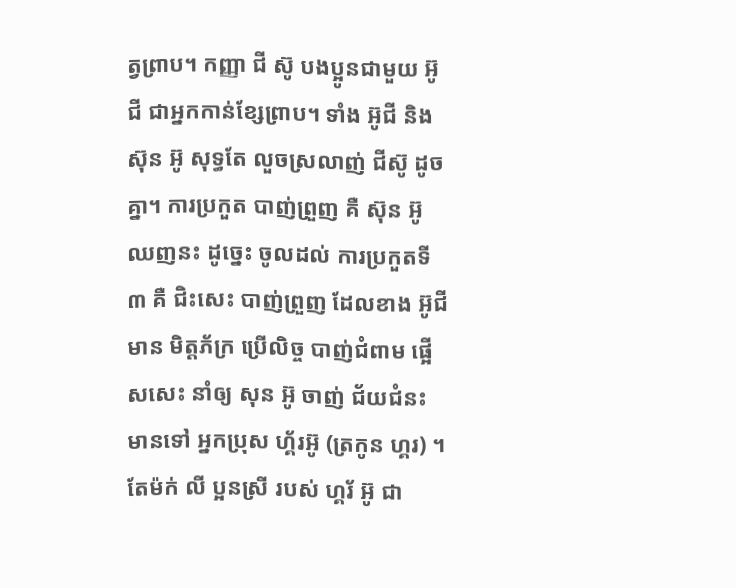ត្វព្រាប។ កញ្ញា ជី ស៊ូ បងប្អូនជាមួយ អ៊ូជី ជាអ្នកកាន់ខ្សែព្រាប។ ទាំង អ៊ូជី និង ស៊ុន អ៊ូ សុទ្ធតែ លួចស្រលាញ់ ជីស៊ូ ដូចគ្នា។ ការប្រកួត បាញ់ព្រួញ គឺ ស៊ុន អ៊ូ ឈញនះ ដូច្នេះ ចូលដល់ ការប្រកួតទី ៣ គឺ ជិះសេះ បាញ់ព្រួញ ដែលខាង អ៊ូជី មាន មិត្តភ័ក្រ ប្រើលិច្ច បាញ់ជំពាម ផ្អើសសេះ នាំឲ្យ សុន អ៊ូ ចាញ់ ជ័យជំនះ មានទៅ អ្នកប្រុស ហ្គ័រអ៊ូ (ត្រកូន ហ្គរ) ។ តែម៉ក់ លី ប្អនស្រី របស់ ហ្គរ័ អ៊ូ ជា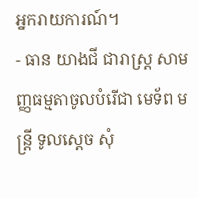អ្នករាយការណ៍។
- ធាន យាងជី ជារាស្រ្ត សាមញ្ញធម្មតាចូលបំរើជា មេទ័ព មន្រ្តី ទូលស្តេច សុំ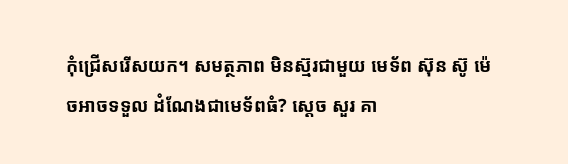កុំជ្រើសរើសយក។ សមត្ថភាព មិនស្ម៊រជាមួយ មេទ័ព ស៊ុន ស៊ូ ម៉េចអាចទទួល ដំណែងជាមេទ័ពធំ? ស្តេច សួរ គា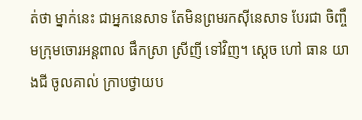ត់ថា ម្នាក់នេះ ជាអ្នកនេសាទ តែមិនព្រមរកស៊ីនេសាទ បែរជា ចិញ្ចឹមក្រុមចោរអន្តពាល ផឹកស្រា ស្រីញី ទៅវិញ។ ស្តេច ហៅ ធាន យាងជី ចូលគាល់ ក្រាបថ្វាយប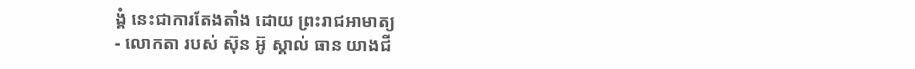ង្គំ នេះជាការតែងតាំង ដោយ ព្រះរាជអាមាត្យ
- លោកតា របស់ ស៊ុន អ៊ូ ស្គាល់ ធាន យាងជី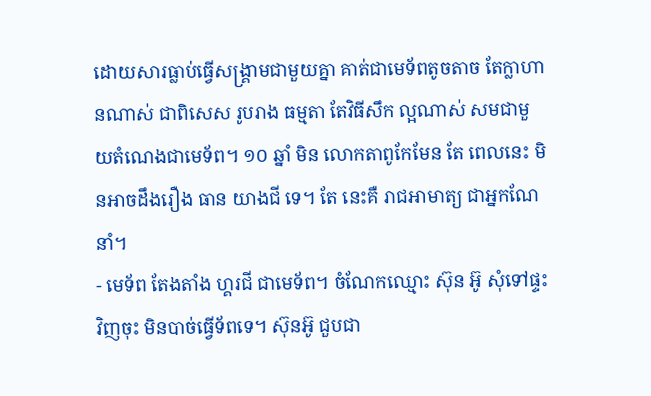ដោយសារធ្លាប់ធ្វើសង្រ្គាមជាមួយគ្នា គាត់ជាមេទ័ពតូចតាច តែក្លាហានណាស់ ជាពិសេស រូបរាង ធម្មតា តែវិធីសឹក ល្អណាស់ សមជាមួយតំណេងជាមេទ័ព។ ១០ ឆ្នាំ មិន លោកតាពូកែមែន តែ ពេលនេះ មិនអាចដឹងរឿង ធាន យាងជី ទេ។ តែ នេះគឺ រាជអាមាត្យ ជាអ្នកណែនាំ។
- មេទ័ព តែងតាំង ហ្គរជី ជាមេទ័ព។ ចំណែកឈ្មោះ ស៊ុន អ៊ូ សុំទៅផ្ទះវិញចុះ មិនបាច់ធ្វើទ័ពទេ។ ស៊ុនអ៊ូ ជួបជា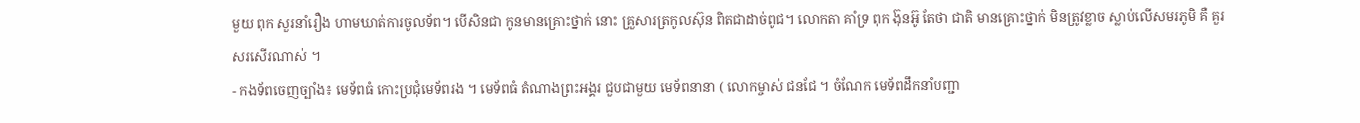មួយ ពុក សួរនាំរឿង ហាមឃាត់ការចូលទ័ព។ បើសិនជា កូនមានគ្រោះថ្នាក់ នោះ គ្រួសារត្រកូលស៊ុន ពិតជាដាច់ពូជ។ លោកតា គាំទ្រ ពុក ង៊ុនអ៊ូ តែថា ជាតិ មានគ្រោះថ្នាក់ មិនត្រូវខ្លាច ស្លាប់លើសមរភូមិ គឺ គួរសរសើរណាស់ ។
- កងទ័ពចេញច្បាំង៖ មេទ័ពធំ កោះប្រជុំមេទ័ពរង ។ មេទ័ពធំ តំណាងព្រះអង្គរ ជួបជាមួយ មេទ័ពនានា ( លោកម្ចាស់ ជនជែ ។ ចំណែក មេទ័ពដឹកនាំបញ្ជា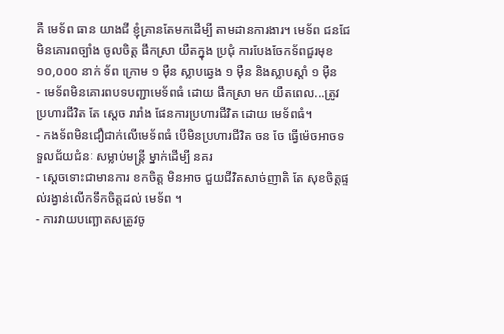គឺ មេទ័ព ធាន យាងជី ខ្ញុំគ្រានតែមកដើម្បី តាមដានការងារ។ មេទ័ព ជនជែ មិនគោរពច្បាំង ចូលចិត្ត ផឹកស្រា យឺតក្នុង ប្រជុំ ការបែងចែកទ័ពជួរមុខ ១០,០០០ នាក់ ទ័ព ក្រោម ១ ម៉ឺន ស្លាបឆ្វេង ១ ម៉ឺន និងស្លាបស្តាំ ១ ម៉ឺន
- មេទ័ពមិនគោរពបទបញ្ជាមេទ័ពធំ ដោយ ផឹកស្រា មក យឺតពេល...ត្រូវប្រហារជីវិត តែ ស្តេច រារាំង ផែនការប្រហារជីវិត ដោយ មេទ័ពធំ។
- កងទ័ពមិនជឿជាក់លើមេទ័ពធំ បើមិនប្រហារជីវិត ចន ចែ ធ្វើម៉េចអាចទទួលជ័យជំនៈ សម្លាប់មន្រ្តី ម្នាក់ដើម្បី នគរ
- ស្តេចទោះជាមានការ ខកចិត្ត មិនអាច ជួយជីវិតសាច់ញាតិ តែ សុខចិត្តផ្ទល់រង្វាន់លើកទឹកចិត្តដល់ មេទ័ព ។
- ការវាយបញ្ឆោតសត្រូវចូ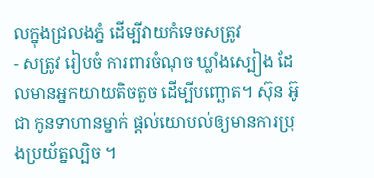លក្នុងជ្រលងភ្នំ ដើម្បីវាយកំទេចសត្រូវ
- សត្រូវ រៀបចំ ការពារចំណុច ឃ្លាំងស្បៀង ដែលមានអ្នកយាយតិចតួច ដើម្បីបញ្ឆោត។ ស៊ុន អ៊ូ ជា កូនទាហានម្នាក់ ផ្តល់យោបល់ឲ្យមានការប្រុងប្រយ័ត្នល្បិច ។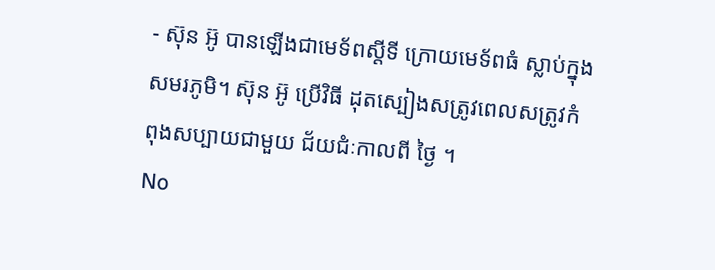- ស៊ុន អ៊ូ បានឡើងជាមេទ័ពស្តីទី ក្រោយមេទ័ពធំ ស្លាប់ក្នុងសមរភូមិ។ ស៊ុន អ៊ូ ប្រើវិធី ដុតស្បៀងសត្រូវពេលសត្រូវកំពុងសប្បាយជាមួយ ជ័យជំៈកាលពី ថ្ងៃ ។
No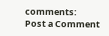comments:
Post a Comment